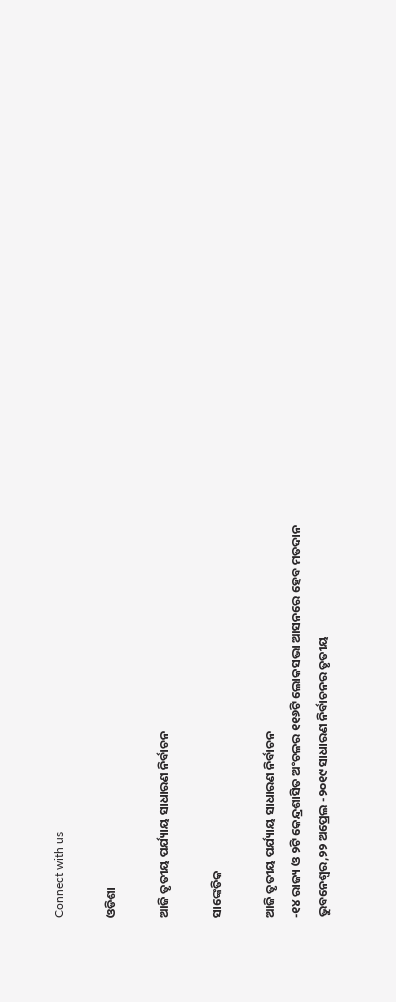Connect with us

ଓଡିଶା

ଆଜି ତୃତୀୟ ପର୍ଯ୍ୟାୟ ସାଧାରଣ ନିର୍ବାଚନ

ସାଙ୍କେତିକ

ଆଜି ତୃତୀୟ ପର୍ଯ୍ୟାୟ ସାଧାରଣ ନିର୍ବାଚନ
-୧୪ ରାଜ୍ୟ ଓ ୨ଟି କେନ୍ଦ୍ରଶାସିତ ଅଂଚଳର ୧୧୬ଟି ଲୋକସଭା ଆସନରେ ହେବ ମତଦାନ
ଭୁବନେଶ୍ୱର,୨୨ ଅପ୍ରେଲ -୨୦୧୯ ସାଧାରଣ ନିର୍ବାଚନର ତୃତୀୟ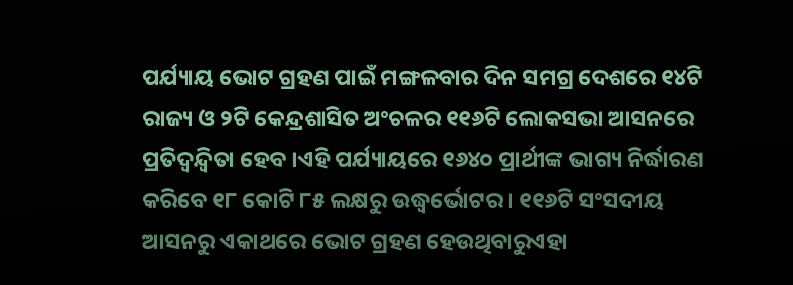ପର୍ଯ୍ୟାୟ ଭୋଟ ଗ୍ରହଣ ପାଇଁ ମଙ୍ଗଳବାର ଦିନ ସମଗ୍ର ଦେଶରେ ୧୪ଟି ରାଜ୍ୟ ଓ ୨ଟି କେନ୍ଦ୍ରଶାସିତ ଅଂଚଳର ୧୧୬ଟି ଲୋକସଭା ଆସନରେ ପ୍ରତିଦ୍ୱନ୍ଦ୍ୱିତା ହେବ ।ଏହି ପର୍ଯ୍ୟାୟରେ ୧୬୪୦ ପ୍ରାର୍ଥୀଙ୍କ ଭାଗ୍ୟ ନିର୍ଦ୍ଧାରଣ କରିବେ ୧୮ କୋଟି ୮୫ ଲକ୍ଷରୁ ଉଦ୍ଧ୍ୱର୍ଭୋଟର । ୧୧୬ଟି ସଂସଦୀୟ ଆସନରୁ ଏକାଥରେ ଭୋଟ ଗ୍ରହଣ ହେଉଥିବାରୁଏହା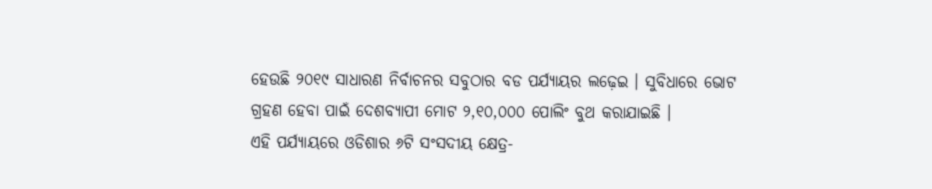ହେଉଛି ୨୦୧୯ ସାଧାରଣ ନିର୍ବାଚନର ସବୁଠାର ବଡ ପର୍ଯ୍ୟାୟର ଲଢ଼େଇ । ସୁବିଧାରେ ଭୋଟ ଗ୍ରହଣ ହେବା ପାଇଁ ଦେଶବ୍ୟାପୀ ମୋଟ ୨,୧୦,୦୦୦ ପୋଲିଂ ବୁଥ କରାଯାଇଛି ।
ଏହି ପର୍ଯ୍ୟାୟରେ ଓଡିଶାର ୬ଟି ସଂସଦୀୟ କ୍ଷେତ୍ର-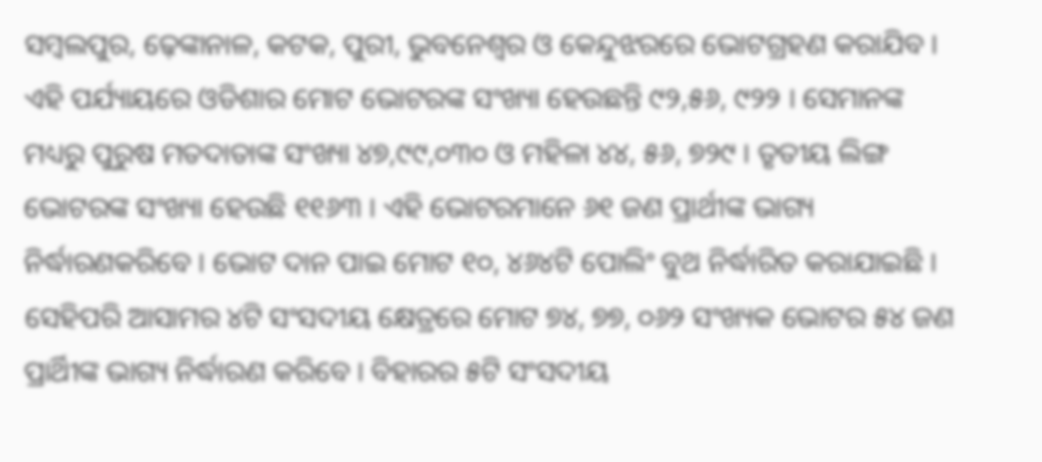ସମ୍ବଲପୁର, ଢ଼େଙ୍କାନାଳ, କଟକ, ପୁରୀ, ଭୁବନେଶ୍ୱର ଓ କେନ୍ଦୁଝରରେ ଭୋଟଗ୍ରହଣ କରାଯିବ । ଏହି ପର୍ଯ୍ୟାୟରେ ଓଡିଶାର ମୋଟ ଭୋଟରଙ୍କ ସଂଖ୍ୟା ହେଉଛନ୍ତି ୯୨,୫୬, ୯୨୨ । ସେମାନଙ୍କ ମଧ୍ୟରୁ ପୁରୁଷ ମତଦାତାଙ୍କ ସଂଖ୍ୟା ୪୭,୯୯,୦୩୦ ଓ ମହିଳା ୪୪, ୫୬, ୭୨୯ । ତୃତୀୟ ଲିଙ୍ଗ ଭୋଟରଙ୍କ ସଂଖ୍ୟା ହେଉଛି ୧୧୬୩ । ଏହି ଭୋଟରମାନେ ୬୧ ଜଣ ପ୍ରାର୍ଥୀଙ୍କ ଭାଗ୍ୟ ନିର୍ଦ୍ଧାରଣକରିବେ । ଭୋଟ ଦାନ ପାଇ ମୋଟ ୧୦, ୪୬୪ଟି ପୋଲିଂ ବୁଥ ନିର୍ଦ୍ଧାରିତ କରାଯାଇଛି ।
ସେହିପରି ଆସାମର ୪ଟି ସଂସଦୀୟ କ୍ଷେତ୍ରରେ ମୋଟ ୭୪, ୭୭, ୦୬୨ ସଂଖ୍ୟକ ଭୋଟର ୫୪ ଜଣ ପ୍ରାର୍ଥିୀଙ୍କ ଭାଗ୍ୟ ନିର୍ଦ୍ଧାରଣ କରିବେ । ବିହାରର ୫ଟି ସଂସଦୀୟ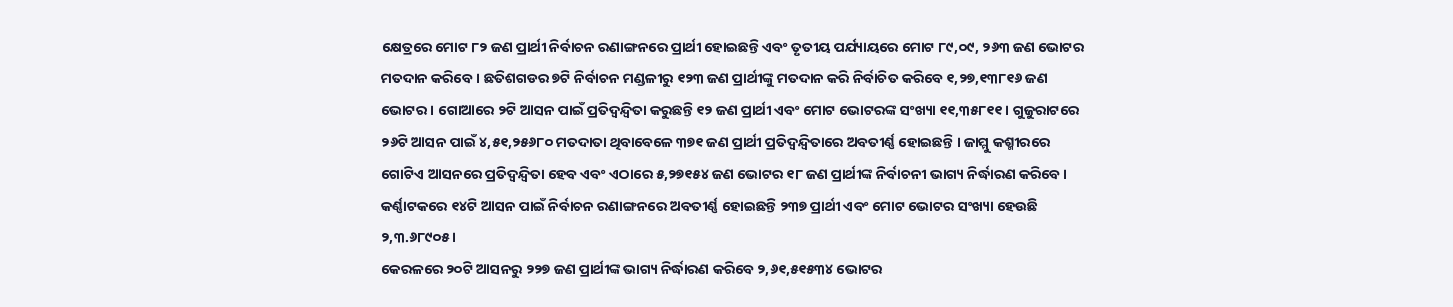କ୍ଷେତ୍ରରେ ମୋଟ ୮୨ ଜଣ ପ୍ରାର୍ଥୀ ନିର୍ବାଚନ ରଣାଙ୍ଗନରେ ପ୍ରାର୍ଥୀ ହୋଇଛନ୍ତି ଏବଂ ତୃତୀୟ ପର୍ଯ୍ୟାୟରେ ମୋଟ ୮୯,୦୯, ୨୬୩ ଜଣ ଭୋଟର ମତଦାନ କରିବେ । ଛତିଶଗଡର ୭ଟି ନିର୍ବାଚନ ମଣ୍ଡଳୀରୁ ୧୨୩ ଜଣ ପ୍ରାର୍ଥୀଙ୍କୁ ମତଦାନ କରି ନିର୍ବାଚିତ କରିବେ ୧,୨୭,୧୩୮୧୬ ଜଣ ଭୋଟର । ଗୋଆରେ ୨ଟି ଆସନ ପାଇଁ ପ୍ରତିଦ୍ୱନ୍ଦ୍ୱିତା କରୁଛନ୍ତି ୧୨ ଜଣ ପ୍ରାର୍ଥୀ ଏବଂ ମୋଟ ଭୋଟରଙ୍କ ସଂଖ୍ୟା ୧୧,୩୫୮୧୧ । ଗୁଜୁରାଟରେ ୨୬ଟି ଆସନ ପାଇଁ ୪,୫୧,୨୫୬୮୦ ମତଦାତା ଥିବାବେଳେ ୩୭୧ ଜଣ ପ୍ରାର୍ଥୀ ପ୍ରତିଦ୍ୱନ୍ଦ୍ୱିତାରେ ଅବତୀର୍ଣ୍ଣ ହୋଇଛନ୍ତି । ଜାମ୍ମୁ କଶ୍ମୀରରେ ଗୋଟିଏ ଆସନରେ ପ୍ରତିଦ୍ୱନ୍ଦ୍ୱିତା ହେବ ଏବଂ ଏଠାରେ ୫,୨୭୧୫୪ ଜଣ ଭୋଟର ୧୮ ଜଣ ପ୍ରାର୍ଥୀଙ୍କ ନିର୍ବାଚନୀ ଭାଗ୍ୟ ନିର୍ଦ୍ଧାରଣ କରିବେ । କର୍ଣ୍ଣାଟକରେ ୧୪ଟି ଆସନ ପାଇଁ ନିର୍ବାଚନ ରଣାଙ୍ଗନରେ ଅବତୀର୍ଣ୍ଣ ହୋଇଛନ୍ତି ୨୩୭ ପ୍ରାର୍ଥୀ ଏବଂ ମୋଟ ଭୋଟର ସଂଖ୍ୟା ହେଉଛି ୨,୩.୬୮୯୦୫ ।
କେରଳରେ ୨୦ଟି ଆସନରୁ ୨୨୭ ଜଣ ପ୍ରାର୍ଥୀଙ୍କ ଭାଗ୍ୟ ନିର୍ଦ୍ଧାରଣ କରିବେ ୨,୬୧,୫୧୫୩୪ ଭୋଟର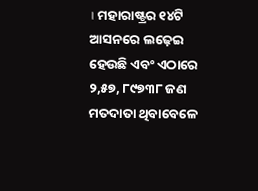। ମହାରାଷ୍ଟ୍ରର ୧୪ଟି ଆସନରେ ଲଢ଼େଇ ହେଉଛି ଏବଂ ଏଠାରେ ୨,୫୭, ୮୯୭୩୮ ଜଣ ମତଦାତା ଥିବାବେଳେ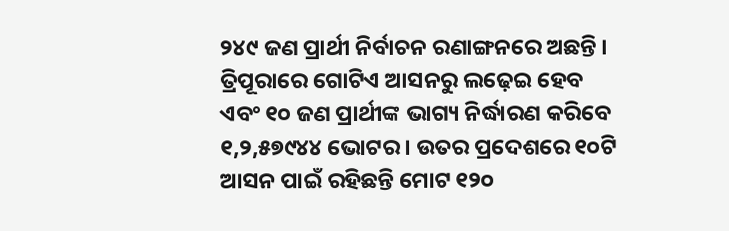୨୪୯ ଜଣ ପ୍ରାର୍ଥୀ ନିର୍ବାଚନ ରଣାଙ୍ଗନରେ ଅଛନ୍ତି । ତ୍ରିପୂରାରେ ଗୋଟିଏ ଆସନରୁ ଲଢ଼େଇ ହେବ ଏବଂ ୧୦ ଜଣ ପ୍ରାର୍ଥୀଙ୍କ ଭାଗ୍ୟ ନିର୍ଦ୍ଧାରଣ କରିବେ ୧,୨,୫୭୯୪୪ ଭୋଟର । ଉତର ପ୍ରଦେଶରେ ୧୦ଟି ଆସନ ପାଇଁ ରହିଛନ୍ତି ମୋଟ ୧୨୦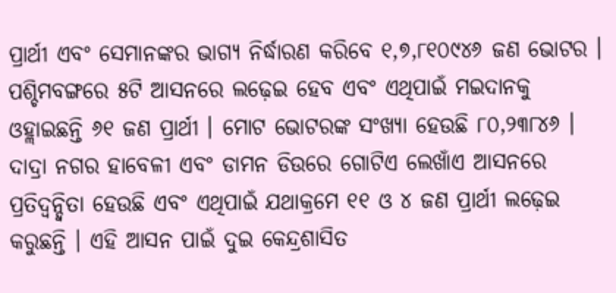ପ୍ରାର୍ଥୀ ଏବଂ ସେମାନଙ୍କର ଭାଗ୍ୟ ନିର୍ଦ୍ଧାରଣ କରିବେ ୧,୭,୮୧୦୯୪୬ ଜଣ ଭୋଟର । ପଶ୍ଚିମବଙ୍ଗରେ ୫ଟି ଆସନରେ ଲଢ଼େଇ ହେବ ଏବଂ ଏଥିପାଇଁ ମଇଦାନକୁ ଓହ୍ଲାଇଛନ୍ତି ୬୧ ଜଣ ପ୍ରାର୍ଥୀ । ମୋଟ ଭୋଟରଙ୍କ ସଂଖ୍ୟା ହେଉଛି ୮୦,୨୩୮୪୬ । ଦାଦ୍ରା ନଗର ହାବେଳୀ ଏବଂ ଡାମନ ଡିଉରେ ଗୋଟିଏ ଲେଖାଁଏ ଆସନରେ ପ୍ରତିଦ୍ୱନ୍ଦ୍ୱିତା ହେଉଛି ଏବଂ ଏଥିପାଇଁ ଯଥାକ୍ରମେ ୧୧ ଓ ୪ ଜଣ ପ୍ରାର୍ଥୀ ଲଢ଼େଇ କରୁଛନ୍ତି । ଏହି ଆସନ ପାଇଁ ଦୁଇ କେନ୍ଦ୍ରଶାସିତ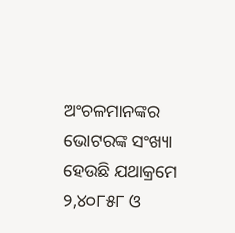ଅଂଚଳମାନଙ୍କର ଭୋଟରଙ୍କ ସଂଖ୍ୟା ହେଉଛି ଯଥାକ୍ରମେ ୨,୪୦୮୫୮ ଓ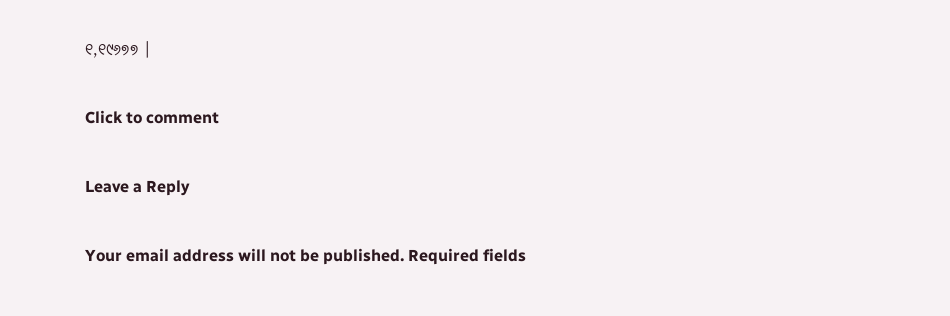୧,୧୯୬୭୭ ।

Click to comment

Leave a Reply

Your email address will not be published. Required fields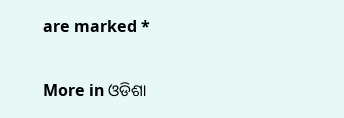are marked *

More in ଓଡିଶା